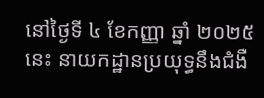នៅថ្ងៃទី ៤ ខែកញ្ញា ឆ្នាំ ២០២៥ នេះ នាយកដ្ឋានប្រយុទ្ធនឹងជំងឺ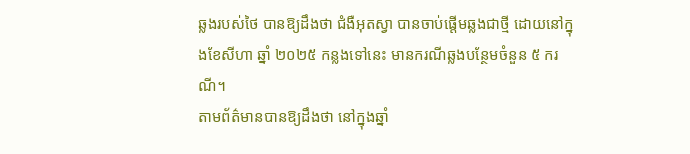ឆ្លងរបស់ថៃ បានឱ្យដឹងថា ជំងឺអុតស្វា បានចាប់ផ្តើមឆ្លងជាថ្មី ដោយនៅក្នុងខែសីហា ឆ្នាំ ២០២៥ កន្លងទៅនេះ មានករណីឆ្លងបន្ថែមចំនួន ៥ ករណី។
តាមព័ត៌មានបានឱ្យដឹងថា នៅក្នុងឆ្នាំ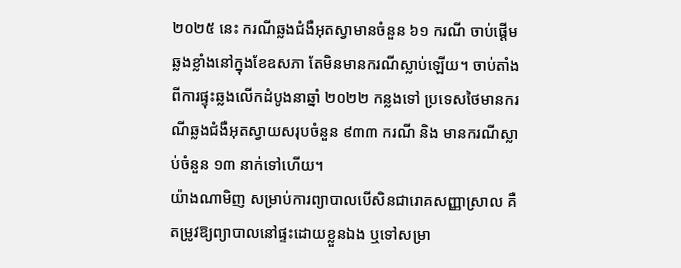២០២៥ នេះ ករណីឆ្លងជំងឺអុតស្វាមានចំនួន ៦១ ករណី ចាប់ផ្តើមឆ្លងខ្លាំងនៅក្នុងខែឧសភា តែមិនមានករណីស្លាប់ឡើយ។ ចាប់តាំងពីការផ្ទុះឆ្លងលើកដំបូងនាឆ្នាំ ២០២២ កន្លងទៅ ប្រទេសថៃមានករណីឆ្លងជំងឺអុតស្វាយសរុបចំនួន ៩៣៣ ករណី និង មានករណីស្លាប់ចំនួន ១៣ នាក់ទៅហើយ។
យ៉ាងណាមិញ សម្រាប់ការព្យាបាលបើសិនជារោគសញ្ញាស្រាល គឺតម្រូវឱ្យព្យាបាលនៅផ្ទះដោយខ្លួនឯង ឬទៅសម្រា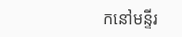កនៅមន្ទីរ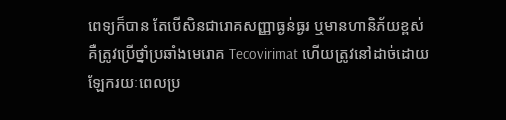ពេទ្យក៏បាន តែបើសិនជារោគសញ្ញាធ្ងន់ធ្ងរ ឬមានហានិភ័យខ្ពស់ គឺត្រូវប្រើថ្នាំប្រឆាំងមេរោគ Tecovirimat ហើយត្រូវនៅដាច់ដោយឡែករយៈពេលប្រ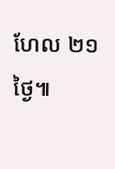ហែល ២១ ថ្ងៃ៕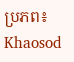ប្រភព៖ Khaosod